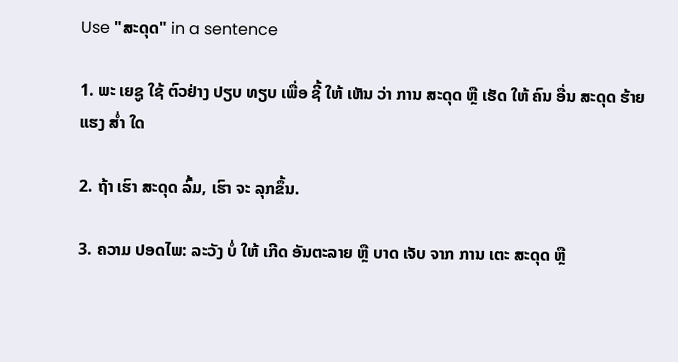Use "ສະດຸດ" in a sentence

1. ພະ ເຍຊູ ໃຊ້ ຕົວຢ່າງ ປຽບ ທຽບ ເພື່ອ ຊີ້ ໃຫ້ ເຫັນ ວ່າ ການ ສະດຸດ ຫຼື ເຮັດ ໃຫ້ ຄົນ ອື່ນ ສະດຸດ ຮ້າຍແຮງ ສໍ່າ ໃດ

2. ຖ້າ ເຮົາ ສະດຸດ ລົ້ມ, ເຮົາ ຈະ ລຸກຂຶ້ນ.

3. ຄວາມ ປອດໄພ: ລະວັງ ບໍ່ ໃຫ້ ເກີດ ອັນຕະລາຍ ຫຼື ບາດ ເຈັບ ຈາກ ການ ເຕະ ສະດຸດ ຫຼື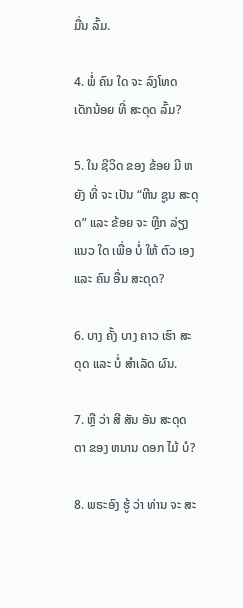ມື່ນ ລົ້ມ.

4. ພໍ່ ຄົນ ໃດ ຈະ ລົງໂທດ ເດັກນ້ອຍ ທີ່ ສະດຸດ ລົ້ມ?

5. ໃນ ຊີວິດ ຂອງ ຂ້ອຍ ມີ ຫຍັງ ທີ່ ຈະ ເປັນ “ຫີນ ຊູນ ສະດຸດ” ແລະ ຂ້ອຍ ຈະ ຫຼີກ ລ່ຽງ ແນວ ໃດ ເພື່ອ ບໍ່ ໃຫ້ ຕົວ ເອງ ແລະ ຄົນ ອື່ນ ສະດຸດ?

6. ບາງ ຄັ້ງ ບາງ ຄາວ ເຮົາ ສະດຸດ ແລະ ບໍ່ ສໍາເລັດ ຜົນ.

7. ຫຼື ວ່າ ສີ ສັນ ອັນ ສະດຸດ ຕາ ຂອງ ຫນານ ດອກ ໄມ້ ບໍ?

8. ພຣະອົງ ຮູ້ ວ່າ ທ່ານ ຈະ ສະ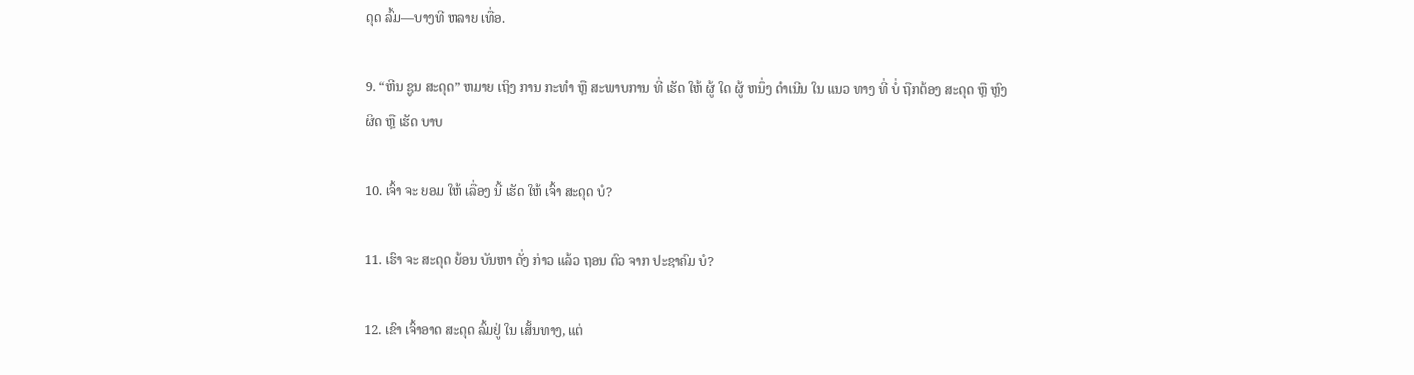ດຸດ ລົ້ມ—ບາງທີ ຫລາຍ ເທື່ອ.

9. “ຫີນ ຊູນ ສະດຸດ” ຫມາຍ ເຖິງ ການ ກະທໍາ ຫຼື ສະພາບການ ທີ່ ເຮັດ ໃຫ້ ຜູ້ ໃດ ຜູ້ ຫນຶ່ງ ດໍາເນີນ ໃນ ແນວ ທາງ ທີ່ ບໍ່ ຖືກຕ້ອງ ສະດຸດ ຫຼື ຫຼົງ ຜິດ ຫຼື ເຮັດ ບາບ

10. ເຈົ້າ ຈະ ຍອມ ໃຫ້ ເລື່ອງ ນີ້ ເຮັດ ໃຫ້ ເຈົ້າ ສະດຸດ ບໍ?

11. ເຮົາ ຈະ ສະດຸດ ຍ້ອນ ບັນຫາ ດັ່ງ ກ່າວ ແລ້ວ ຖອນ ຕົວ ຈາກ ປະຊາຄົມ ບໍ?

12. ເຂົາ ເຈົ້າອາດ ສະດຸດ ລົ້ມຢູ່ ໃນ ເສັ້ນທາງ, ແຕ່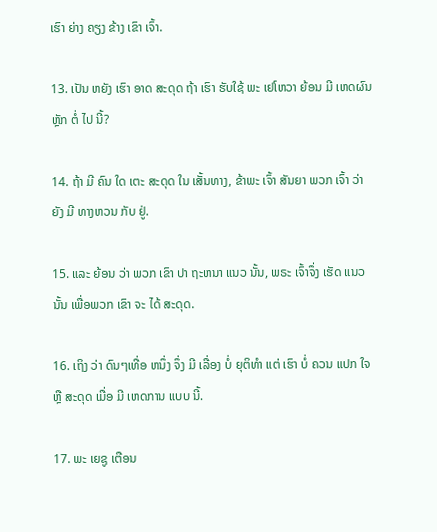ເຮົາ ຍ່າງ ຄຽງ ຂ້າງ ເຂົາ ເຈົ້າ.

13. ເປັນ ຫຍັງ ເຮົາ ອາດ ສະດຸດ ຖ້າ ເຮົາ ຮັບໃຊ້ ພະ ເຢໂຫວາ ຍ້ອນ ມີ ເຫດຜົນ ຫຼັກ ຕໍ່ ໄປ ນີ້?

14. ຖ້າ ມີ ຄົນ ໃດ ເຕະ ສະດຸດ ໃນ ເສັ້ນທາງ, ຂ້າພະ ເຈົ້າ ສັນຍາ ພວກ ເຈົ້າ ວ່າ ຍັງ ມີ ທາງຫວນ ກັບ ຢູ່.

15. ແລະ ຍ້ອນ ວ່າ ພວກ ເຂົາ ປາ ຖະຫນາ ແນວ ນັ້ນ, ພຣະ ເຈົ້າຈຶ່ງ ເຮັດ ແນວ ນັ້ນ ເພື່ອພວກ ເຂົາ ຈະ ໄດ້ ສະດຸດ.

16. ເຖິງ ວ່າ ດົນໆເທື່ອ ຫນຶ່ງ ຈຶ່ງ ມີ ເລື່ອງ ບໍ່ ຍຸຕິທໍາ ແຕ່ ເຮົາ ບໍ່ ຄວນ ແປກ ໃຈ ຫຼື ສະດຸດ ເມື່ອ ມີ ເຫດການ ແບບ ນີ້.

17. ພະ ເຍຊູ ເຕືອນ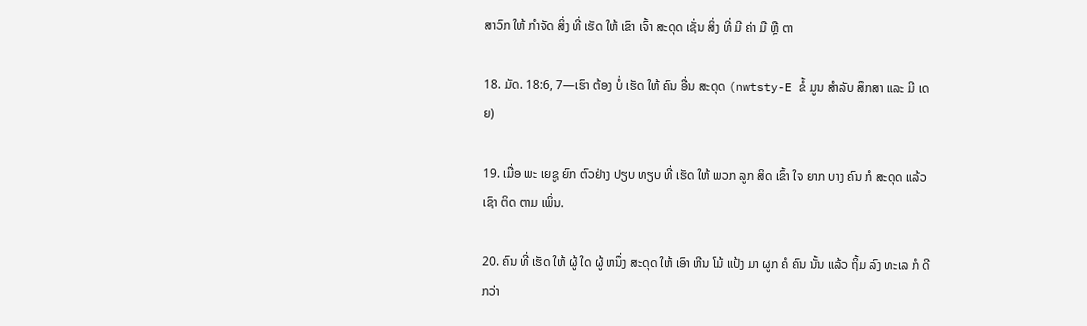ສາວົກ ໃຫ້ ກໍາຈັດ ສິ່ງ ທີ່ ເຮັດ ໃຫ້ ເຂົາ ເຈົ້າ ສະດຸດ ເຊັ່ນ ສິ່ງ ທີ່ ມີ ຄ່າ ມື ຫຼື ຕາ

18. ມັດ. 18:6, 7—ເຮົາ ຕ້ອງ ບໍ່ ເຮັດ ໃຫ້ ຄົນ ອື່ນ ສະດຸດ (nwtsty-E ຂໍ້ ມູນ ສໍາລັບ ສຶກສາ ແລະ ມີ ເດຍ)

19. ເມື່ອ ພະ ເຍຊູ ຍົກ ຕົວຢ່າງ ປຽບ ທຽບ ທີ່ ເຮັດ ໃຫ້ ພວກ ລູກ ສິດ ເຂົ້າ ໃຈ ຍາກ ບາງ ຄົນ ກໍ ສະດຸດ ແລ້ວ ເຊົາ ຕິດ ຕາມ ເພິ່ນ.

20. ຄົນ ທີ່ ເຮັດ ໃຫ້ ຜູ້ ໃດ ຜູ້ ຫນຶ່ງ ສະດຸດ ໃຫ້ ເອົາ ຫີນ ໂມ້ ແປ້ງ ມາ ຜູກ ຄໍ ຄົນ ນັ້ນ ແລ້ວ ຖິ້ມ ລົງ ທະເລ ກໍ ດີ ກວ່າ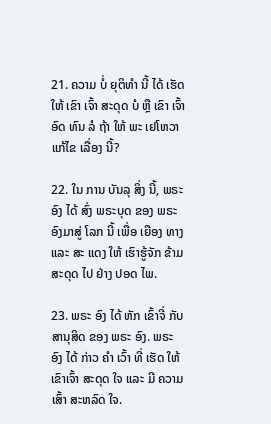21. ຄວາມ ບໍ່ ຍຸຕິທໍາ ນີ້ ໄດ້ ເຮັດ ໃຫ້ ເຂົາ ເຈົ້າ ສະດຸດ ບໍ ຫຼື ເຂົາ ເຈົ້າ ອົດ ທົນ ລໍ ຖ້າ ໃຫ້ ພະ ເຢໂຫວາ ແກ້ໄຂ ເລື່ອງ ນີ້?

22. ໃນ ການ ບັນລຸ ສິ່ງ ນີ້, ພຣະອົງ ໄດ້ ສົ່ງ ພຣະບຸດ ຂອງ ພຣະອົງມາສູ່ ໂລກ ນີ້ ເພື່ອ ເຍືອງ ທາງ ແລະ ສະ ແດງ ໃຫ້ ເຮົາຮູ້ຈັກ ຂ້າມ ສະດຸດ ໄປ ຢ່າງ ປອດ ໄພ.

23. ພຣະ ອົງ ໄດ້ ຫັກ ເຂົ້າຈີ່ ກັບ ສານຸສິດ ຂອງ ພຣະ ອົງ. ພຣະ ອົງ ໄດ້ ກ່າວ ຄໍາ ເວົ້າ ທີ່ ເຮັດ ໃຫ້ ເຂົາເຈົ້າ ສະດຸດ ໃຈ ແລະ ມີ ຄວາມ ເສົ້າ ສະຫລົດ ໃຈ.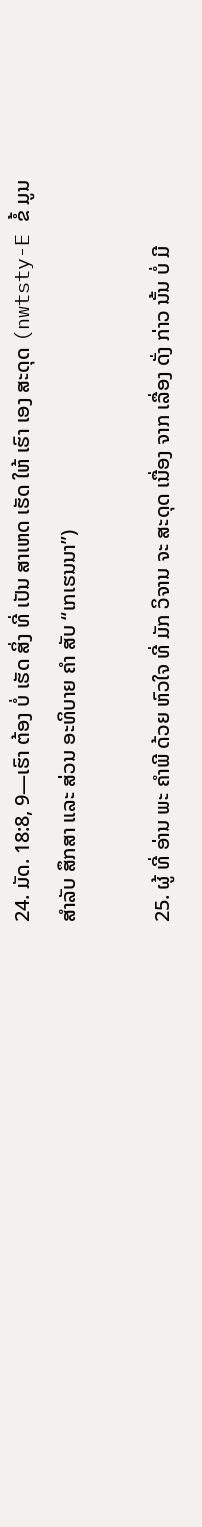24. ມັດ. 18:8, 9—ເຮົາ ຕ້ອງ ບໍ່ ເຮັດ ສິ່ງ ທີ່ ເປັນ ສາເຫດ ເຮັດ ໃຫ້ ເຮົາ ເອງ ສະດຸດ (nwtsty-E ຂໍ້ ມູນ ສໍາລັບ ສຶກສາ ແລະ ສ່ວນ ອະທິບາຍ ຄໍາ ສັບ “ເກເຮນນາ”)

25. ຜູ້ ທີ່ ອ່ານ ພະ ຄໍາພີ ດ້ວຍ ຫົວໃຈ ທີ່ ມັກ ວິຈານ ຈະ ສະດຸດ ເນື່ອງ ຈາກ ເລື່ອງ ດັ່ງ ກ່າວ ນັ້ນ ບໍ່ ມີ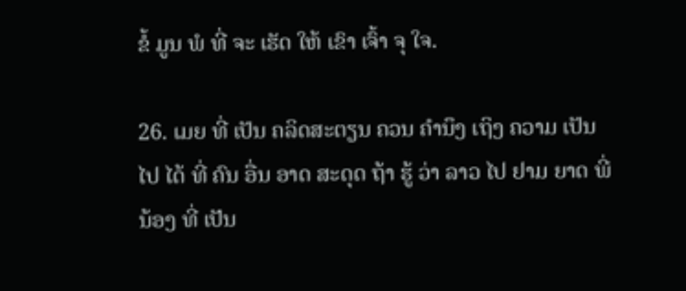ຂໍ້ ມູນ ພໍ ທີ່ ຈະ ເຮັດ ໃຫ້ ເຂົາ ເຈົ້າ ຈຸ ໃຈ.

26. ເມຍ ທີ່ ເປັນ ຄລິດສະຕຽນ ຄວນ ຄໍານຶງ ເຖິງ ຄວາມ ເປັນ ໄປ ໄດ້ ທີ່ ຄົນ ອື່ນ ອາດ ສະດຸດ ຖ້າ ຮູ້ ວ່າ ລາວ ໄປ ຢາມ ຍາດ ພີ່ ນ້ອງ ທີ່ ເປັນ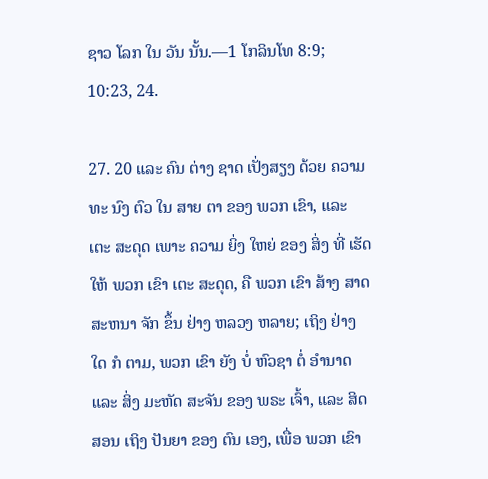ຊາວ ໂລກ ໃນ ວັນ ນັ້ນ.—1 ໂກລິນໂທ 8:9; 10:23, 24.

27. 20 ແລະ ຄົນ ຕ່າງ ຊາດ ເປັ່ງສຽງ ດ້ວຍ ຄວາມ ທະ ນົງ ຕົວ ໃນ ສາຍ ຕາ ຂອງ ພວກ ເຂົາ, ແລະ ເຕະ ສະດຸດ ເພາະ ຄວາມ ຍິ່ງ ໃຫຍ່ ຂອງ ສິ່ງ ທີ່ ເຮັດ ໃຫ້ ພວກ ເຂົາ ເຕະ ສະດຸດ, ຄື ພວກ ເຂົາ ສ້າງ ສາດສະຫນາ ຈັກ ຂຶ້ນ ຢ່າງ ຫລວງ ຫລາຍ; ເຖິງ ຢ່າງ ໃດ ກໍ ຕາມ, ພວກ ເຂົາ ຍັງ ບໍ່ ຫົວຊາ ຕໍ່ ອໍານາດ ແລະ ສິ່ງ ມະຫັດ ສະຈັນ ຂອງ ພຣະ ເຈົ້າ, ແລະ ສິດສອນ ເຖິງ ປັນຍາ ຂອງ ຕົນ ເອງ, ເພື່ອ ພວກ ເຂົາ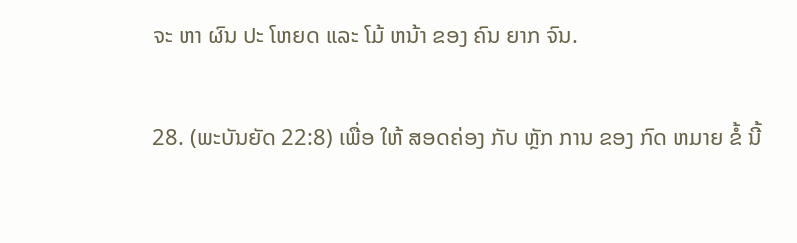ຈະ ຫາ ຜົນ ປະ ໂຫຍດ ແລະ ໂມ້ ຫນ້າ ຂອງ ຄົນ ຍາກ ຈົນ.

28. (ພະບັນຍັດ 22:8) ເພື່ອ ໃຫ້ ສອດຄ່ອງ ກັບ ຫຼັກ ການ ຂອງ ກົດ ຫມາຍ ຂໍ້ ນີ້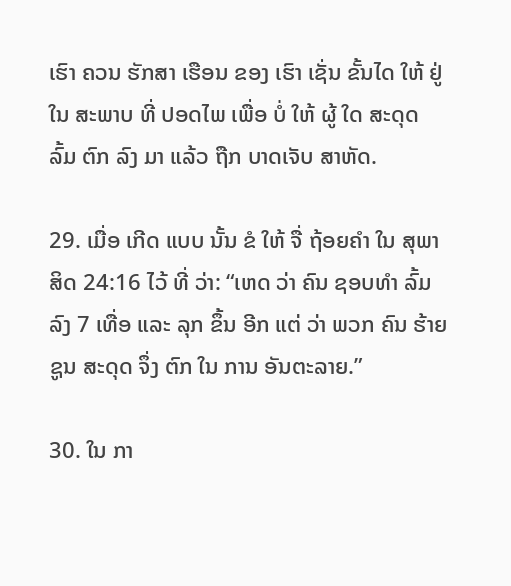ເຮົາ ຄວນ ຮັກສາ ເຮືອນ ຂອງ ເຮົາ ເຊັ່ນ ຂັ້ນໄດ ໃຫ້ ຢູ່ ໃນ ສະພາບ ທີ່ ປອດໄພ ເພື່ອ ບໍ່ ໃຫ້ ຜູ້ ໃດ ສະດຸດ ລົ້ມ ຕົກ ລົງ ມາ ແລ້ວ ຖືກ ບາດເຈັບ ສາຫັດ.

29. ເມື່ອ ເກີດ ແບບ ນັ້ນ ຂໍ ໃຫ້ ຈື່ ຖ້ອຍຄໍາ ໃນ ສຸພາສິດ 24:16 ໄວ້ ທີ່ ວ່າ: “ເຫດ ວ່າ ຄົນ ຊອບທໍາ ລົ້ມ ລົງ 7 ເທື່ອ ແລະ ລຸກ ຂຶ້ນ ອີກ ແຕ່ ວ່າ ພວກ ຄົນ ຮ້າຍ ຊູນ ສະດຸດ ຈຶ່ງ ຕົກ ໃນ ການ ອັນຕະລາຍ.”

30. ໃນ ກາ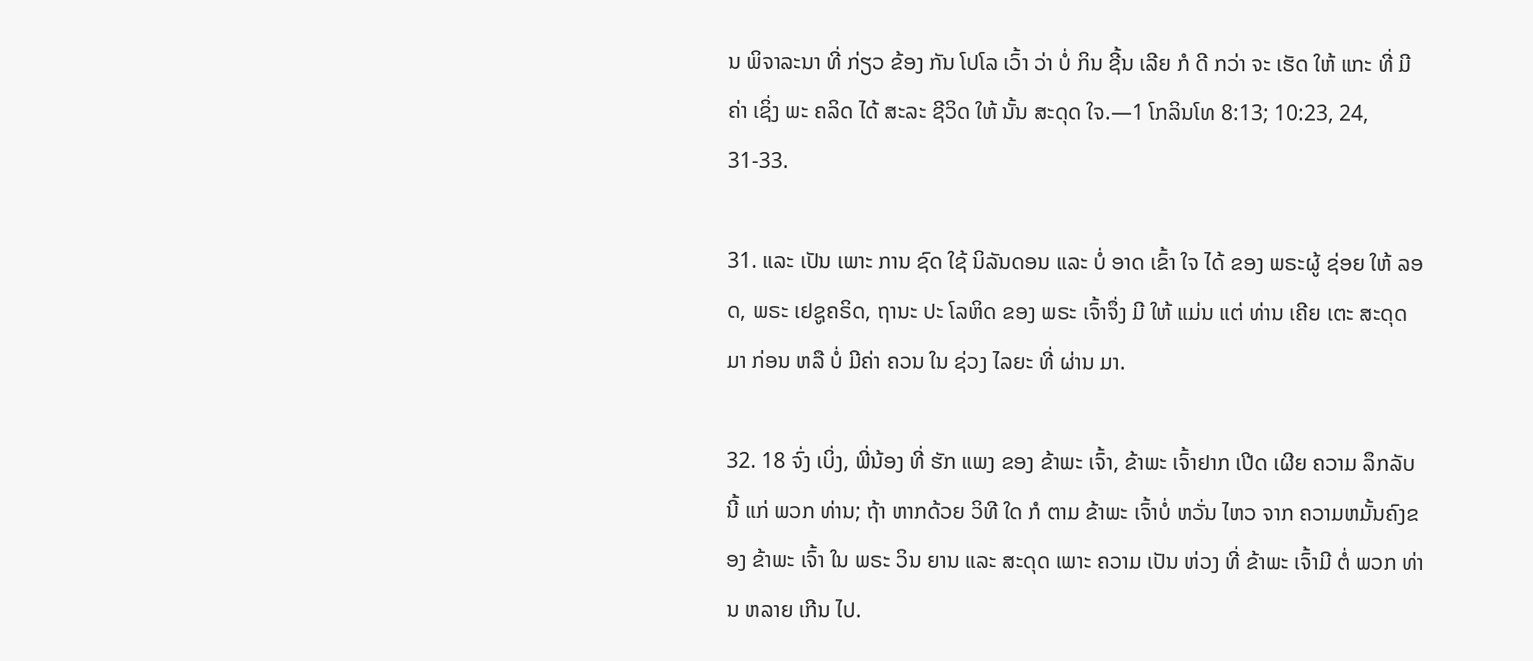ນ ພິຈາລະນາ ທີ່ ກ່ຽວ ຂ້ອງ ກັນ ໂປໂລ ເວົ້າ ວ່າ ບໍ່ ກິນ ຊີ້ນ ເລີຍ ກໍ ດີ ກວ່າ ຈະ ເຮັດ ໃຫ້ ແກະ ທີ່ ມີ ຄ່າ ເຊິ່ງ ພະ ຄລິດ ໄດ້ ສະລະ ຊີວິດ ໃຫ້ ນັ້ນ ສະດຸດ ໃຈ.—1 ໂກລິນໂທ 8:13; 10:23, 24, 31-33.

31. ແລະ ເປັນ ເພາະ ການ ຊົດ ໃຊ້ ນິລັນດອນ ແລະ ບໍ່ ອາດ ເຂົ້າ ໃຈ ໄດ້ ຂອງ ພຣະຜູ້ ຊ່ອຍ ໃຫ້ ລອດ, ພຣະ ເຢຊູຄຣິດ, ຖານະ ປະ ໂລຫິດ ຂອງ ພຣະ ເຈົ້າຈຶ່ງ ມີ ໃຫ້ ແມ່ນ ແຕ່ ທ່ານ ເຄີຍ ເຕະ ສະດຸດ ມາ ກ່ອນ ຫລື ບໍ່ ມີຄ່າ ຄວນ ໃນ ຊ່ວງ ໄລຍະ ທີ່ ຜ່ານ ມາ.

32. 18 ຈົ່ງ ເບິ່ງ, ພີ່ນ້ອງ ທີ່ ຮັກ ແພງ ຂອງ ຂ້າພະ ເຈົ້າ, ຂ້າພະ ເຈົ້າຢາກ ເປີດ ເຜີຍ ຄວາມ ລຶກລັບ ນີ້ ແກ່ ພວກ ທ່ານ; ຖ້າ ຫາກດ້ວຍ ວິທີ ໃດ ກໍ ຕາມ ຂ້າພະ ເຈົ້າບໍ່ ຫວັ່ນ ໄຫວ ຈາກ ຄວາມຫມັ້ນຄົງຂອງ ຂ້າພະ ເຈົ້າ ໃນ ພຣະ ວິນ ຍານ ແລະ ສະດຸດ ເພາະ ຄວາມ ເປັນ ຫ່ວງ ທີ່ ຂ້າພະ ເຈົ້າມີ ຕໍ່ ພວກ ທ່ານ ຫລາຍ ເກີນ ໄປ.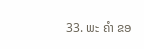33. ພະ ຄໍາ ຂອ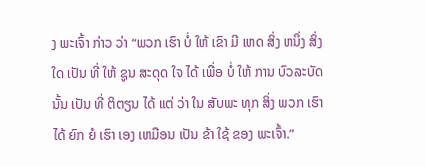ງ ພະເຈົ້າ ກ່າວ ວ່າ “ພວກ ເຮົາ ບໍ່ ໃຫ້ ເຂົາ ມີ ເຫດ ສິ່ງ ຫນຶ່ງ ສິ່ງ ໃດ ເປັນ ທີ່ ໃຫ້ ຊູນ ສະດຸດ ໃຈ ໄດ້ ເພື່ອ ບໍ່ ໃຫ້ ການ ບົວລະບັດ ນັ້ນ ເປັນ ທີ່ ຕິຕຽນ ໄດ້ ແຕ່ ວ່າ ໃນ ສັບພະ ທຸກ ສິ່ງ ພວກ ເຮົາ ໄດ້ ຍົກ ຍໍ ເຮົາ ເອງ ເຫມືອນ ເປັນ ຂ້າ ໃຊ້ ຂອງ ພະເຈົ້າ.”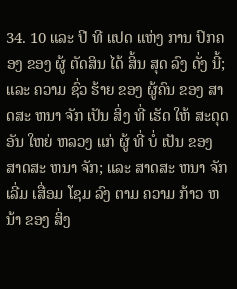34. 10 ແລະ ປີ ທີ ແປດ ແຫ່ງ ການ ປົກຄອງ ຂອງ ຜູ້ ຕັດສິນ ໄດ້ ສິ້ນ ສຸດ ລົງ ດັ່ງ ນີ້; ແລະ ຄວາມ ຊົ່ວ ຮ້າຍ ຂອງ ຜູ້ຄົນ ຂອງ ສາດສະ ຫນາ ຈັກ ເປັນ ສິ່ງ ທີ່ ເຮັດ ໃຫ້ ສະດຸດ ອັນ ໃຫຍ່ ຫລວງ ແກ່ ຜູ້ ທີ່ ບໍ່ ເປັນ ຂອງ ສາດສະ ຫນາ ຈັກ; ແລະ ສາດສະ ຫນາ ຈັກ ເລີ່ມ ເສື່ອມ ໂຊມ ລົງ ຕາມ ຄວາມ ກ້າວ ຫນ້າ ຂອງ ສິ່ງ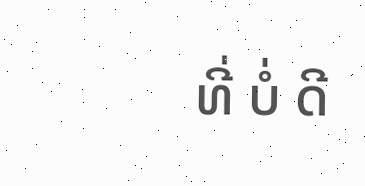ທີ່ ບໍ່ ດີ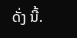ດັ່ງ ນີ້.